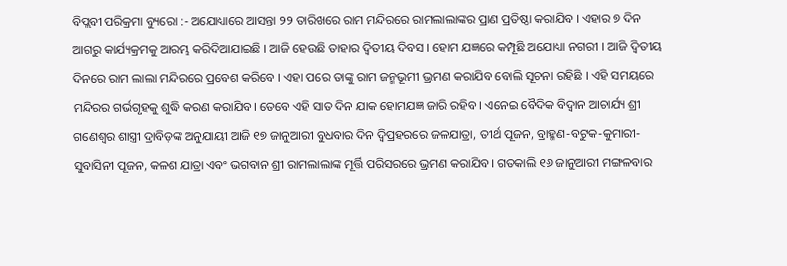ବିପ୍ଲବୀ ପରିକ୍ରମା ବ୍ୟୁରୋ :- ଅଯୋଧ୍ୟାରେ ଆସନ୍ତା ୨୨ ତାରିଖରେ ରାମ ମନ୍ଦିରରେ ରାମଲାଲାଙ୍କର ପ୍ରାଣ ପ୍ରତିଷ୍ଠା କରାଯିବ । ଏହାର ୭ ଦିନ ଆଗରୁ କାର୍ଯ୍ୟକ୍ରମକୁ ଆରମ୍ଭ କରିଦିଆଯାଇଛି । ଆଜି ହେଉଛି ତାହାର ଦ୍ୱିତୀୟ ଦିବସ । ହୋମ ଯଜ୍ଞରେ କମ୍ପୂଛି ଅଯୋଧ୍ୟା ନଗରୀ । ଆଜି ଦ୍ୱିତୀୟ ଦିନରେ ରାମ ଲାଲା ମନ୍ଦିରରେ ପ୍ରବେଶ କରିବେ । ଏହା ପରେ ତାଙ୍କୁ ରାମ ଜନ୍ମଭୂମୀ ଭ୍ରମଣ କରାଯିବ ବୋଲି ସୂଚନା ରହିଛି । ଏହି ସମୟରେ ମନ୍ଦିରର ଗର୍ଭଗୃହକୁ ଶୁଦ୍ଧି କରଣ କରାଯିବ। ତେବେ ଏହି ସାତ ଦିନ ଯାକ ହୋମଯଜ୍ଞ ଜାରି ରହିବ । ଏନେଇ ବୈଦିକ ବିଦ୍ୱାନ ଆଚାର୍ଯ୍ୟ ଶ୍ରୀ ଗଣେଶ୍ୱର ଶାସ୍ତ୍ରୀ ଦ୍ରାବିଡ଼ଙ୍କ ଅନୁଯାୟୀ ଆଜି ୧୭ ଜାନୁଆରୀ ବୁଧବାର ଦିନ ଦ୍ୱିପ୍ରହରରେ ଜଳଯାତ୍ରା, ତୀର୍ଥ ପୂଜନ, ବ୍ରାହ୍ମଣ-ବଟୁକ-କୁମାରୀ-ସୁବାସିନୀ ପୂଜନ, କଳଶ ଯାତ୍ରା ଏବଂ ଭଗବାନ ଶ୍ରୀ ରାମଲାଲାଙ୍କ ମୂର୍ତ୍ତି ପରିସରରେ ଭ୍ରମଣ କରାଯିବ। ଗତକାଲି ୧୬ ଜାନୁଆରୀ ମଙ୍ଗଳବାର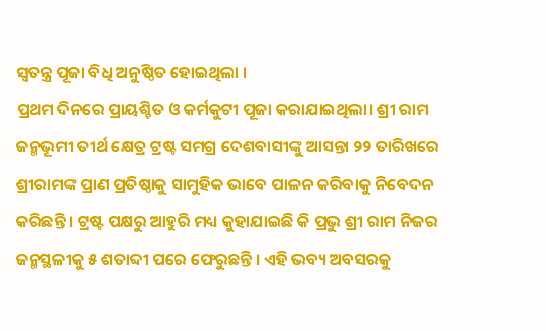ସ୍ୱତନ୍ତ୍ର ପୂଜା ବିଧି ଅନୁଷ୍ଠିତ ହୋଇଥିଲା ।
ପ୍ରଥମ ଦିନରେ ପ୍ରାୟଶ୍ଚିତ ଓ କର୍ମକୁଟୀ ପୂଜା କରାଯାଇଥିଲା। ଶ୍ରୀ ରାମ ଜନ୍ମଭୂମୀ ତୀର୍ଥ କ୍ଷେତ୍ର ଟ୍ରଷ୍ଟ ସମଗ୍ର ଦେଶବାସୀଙ୍କୁ ଆସନ୍ତା ୨୨ ତାରିଖରେ ଶ୍ରୀରାମଙ୍କ ପ୍ରାଣ ପ୍ରତିଷ୍ଠାକୁ ସାମୁହିକ ଭାବେ ପାଳନ କରିବାକୁ ନିବେଦନ କରିଛନ୍ତି । ଟ୍ରଷ୍ଟ ପକ୍ଷରୁ ଆହୁରି ମଧ୍ୟ କୁହାଯାଇଛି କି ପ୍ରଭୁ ଶ୍ରୀ ରାମ ନିଜର ଜନ୍ମସ୍ଥଳୀକୁ ୫ ଶତାବ୍ଦୀ ପରେ ଫେରୁଛନ୍ତି । ଏହି ଭବ୍ୟ ଅବସରକୁ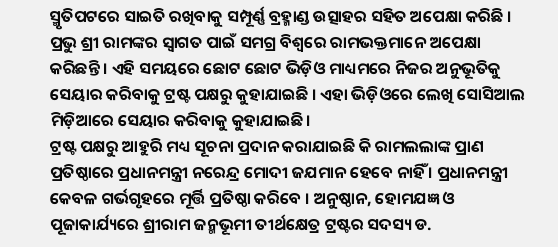ସ୍ମୃତିପଟରେ ସାଇତି ରଖିବାକୁ ସମ୍ପୂର୍ଣ୍ଣ ବ୍ରହ୍ମାଣ୍ଡ ଉତ୍ସାହର ସହିତ ଅପେକ୍ଷା କରିଛି । ପ୍ରଭୁ ଶ୍ରୀ ରାମଙ୍କର ସ୍ୱାଗତ ପାଇଁ ସମଗ୍ର ବିଶ୍ୱରେ ରାମଭକ୍ତମାନେ ଅପେକ୍ଷା କରିଛନ୍ତି । ଏହି ସମୟରେ ଛୋଟ ଛୋଟ ଭିଡ଼ିଓ ମାଧ୍ୟମରେ ନିଜର ଅନୁଭୂତିକୁ ସେୟାର କରିବାକୁ ଟ୍ରଷ୍ଟ ପକ୍ଷରୁ କୁହାଯାଇଛି । ଏହା ଭିଡ଼ିଓରେ ଲେଖି ସୋସିଆଲ ମିଡ଼ିଆରେ ସେୟାର କରିବାକୁ କୁହାଯାଇଛି।
ଟ୍ରଷ୍ଟ ପକ୍ଷରୁ ଆହୁରି ମଧ୍ୟ ସୂଚନା ପ୍ରଦାନ କରାଯାଇଛି କି ରାମଲଲାଙ୍କ ପ୍ରାଣ ପ୍ରତିଷ୍ଠାରେ ପ୍ରଧାନମନ୍ତ୍ରୀ ନରେନ୍ଦ୍ର ମୋଦୀ ଜଯମାନ ହେବେ ନାହିଁ । ପ୍ରଧାନମନ୍ତ୍ରୀ କେବଳ ଗର୍ଭଗୃହରେ ମୂର୍ତ୍ତି ପ୍ରତିଷ୍ଠା କରିବେ । ଅନୁଷ୍ଠାନ, ହୋମଯଜ୍ଞ ଓ ପୂଜାକାର୍ଯ୍ୟରେ ଶ୍ରୀରାମ ଜନ୍ମଭୂମୀ ତୀର୍ଥକ୍ଷେତ୍ର ଟ୍ରଷ୍ଟର ସଦସ୍ୟ ଡ.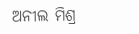ଅନୀଲ ମିଶ୍ର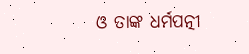ଓ ତାଙ୍କ ଧର୍ମପତ୍ନୀ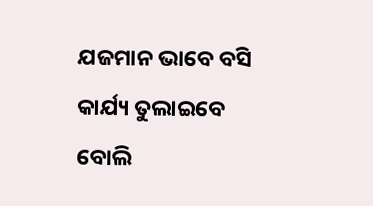ଯଜମାନ ଭାବେ ବସି କାର୍ଯ୍ୟ ତୁଲାଇବେ ବୋଲି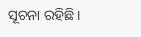ସୂଚନା ରହିଛି।